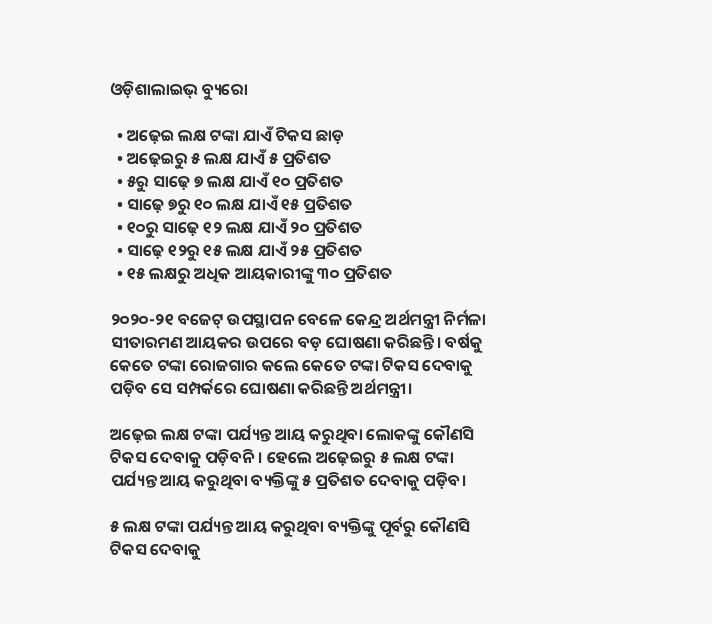ଓଡ଼ିଶାଲାଇଭ୍‌ ବ୍ୟୁରୋ

  • ଅଢ଼େଇ ଲକ୍ଷ ଟଙ୍କା ଯାଏଁ ଟିକସ ଛାଡ଼
  • ଅଢ଼େଇରୁ ୫ ଲକ୍ଷ ଯାଏଁ ୫ ପ୍ରତିଶତ
  • ୫ରୁ ସାଢ଼େ ୭ ଲକ୍ଷ ଯାଏଁ ୧୦ ପ୍ରତିଶତ
  • ସାଢ଼େ ୭ରୁ ୧୦ ଲକ୍ଷ ଯାଏଁ ୧୫ ପ୍ରତିଶତ
  • ୧୦ରୁ ସାଢ଼େ ୧୨ ଲକ୍ଷ ଯାଏଁ ୨୦ ପ୍ରତିଶତ
  • ସାଢ଼େ ୧୨ରୁ ୧୫ ଲକ୍ଷ ଯାଏଁ ୨୫ ପ୍ରତିଶତ
  • ୧୫ ଲକ୍ଷରୁ ଅଧିକ ଆୟକାରୀଙ୍କୁ ୩୦ ପ୍ରତିଶତ

୨୦୨୦-୨୧ ବଜେଟ୍‌ ଉପସ୍ଥାପନ ବେଳେ କେନ୍ଦ୍ର ଅର୍ଥମନ୍ତ୍ରୀ ନିର୍ମଳା ସୀତାରମଣ ଆୟକର ଉପରେ ବଡ଼ ଘୋଷଣା କରିଛନ୍ତି। ବର୍ଷକୁ କେତେ ଟଙ୍କା ରୋଜଗାର କଲେ କେତେ ଟଙ୍କା ଟିକସ ଦେବାକୁ ପଡ଼ିବ ସେ ସମ୍ପର୍କରେ ଘୋଷଣା କରିଛନ୍ତି ଅର୍ଥମନ୍ତ୍ରୀ।

ଅଢ଼େଇ ଲକ୍ଷ ଟଙ୍କା ପର୍ଯ୍ୟନ୍ତ ଆୟ କରୁଥିବା ଲୋକଙ୍କୁ କୌଣସି ଟିକସ ଦେବାକୁ ପଡ଼ିବନି। ହେଲେ ଅଢ଼େଇରୁ ୫ ଲକ୍ଷ ଟଙ୍କା ପର୍ଯ୍ୟନ୍ତ ଆୟ କରୁଥିବା ବ୍ୟକ୍ତିଙ୍କୁ ୫ ପ୍ରତିଶତ ଦେବାକୁ ପଡ଼ିବ।

୫ ଲକ୍ଷ ଟଙ୍କା ପର୍ଯ୍ୟନ୍ତ ଆୟ କରୁଥିବା ବ୍ୟକ୍ତିଙ୍କୁ ପୂର୍ବରୁ କୌଣସି ଟିକସ ଦେବାକୁ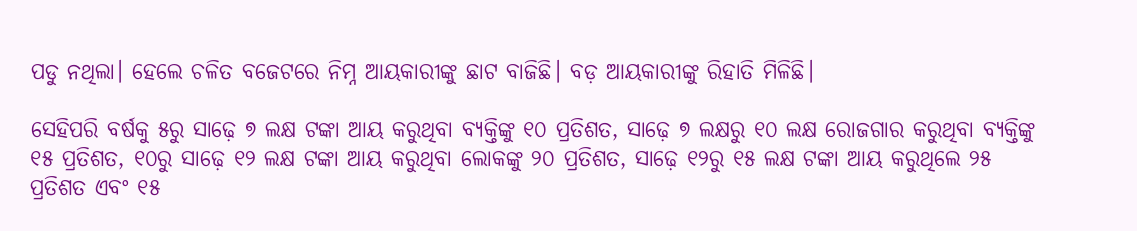ପଡୁ ନଥିଲା। ହେଲେ ଚଳିତ ବଜେଟରେ ନିମ୍ନ ଆୟକାରୀଙ୍କୁ ଛାଟ ବାଜିଛି। ବଡ଼ ଆୟକାରୀଙ୍କୁ ରିହାତି ମିଳିଛି।

ସେହିପରି ବର୍ଷକୁ ୫ରୁ ସାଢ଼େ ୭ ଲକ୍ଷ ଟଙ୍କା ଆୟ କରୁଥିବା ବ୍ୟକ୍ତିଙ୍କୁ ୧୦ ପ୍ରତିଶତ, ସାଢ଼େ ୭ ଲକ୍ଷରୁ ୧୦ ଲକ୍ଷ ରୋଜଗାର କରୁଥିବା ବ୍ୟକ୍ତିଙ୍କୁ ୧୫ ପ୍ରତିଶତ, ୧୦ରୁ ସାଢ଼େ ୧୨ ଲକ୍ଷ ଟଙ୍କା ଆୟ କରୁଥିବା ଲୋକଙ୍କୁ ୨୦ ପ୍ରତିଶତ, ସାଢ଼େ ୧୨ରୁ ୧୫ ଲକ୍ଷ ଟଙ୍କା ଆୟ କରୁଥିଲେ ୨୫ ପ୍ରତିଶତ ଏବଂ ୧୫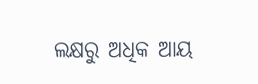ଲକ୍ଷରୁ ଅଧିକ ଆୟ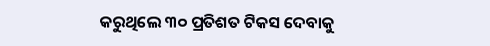କରୁଥିଲେ ୩୦ ପ୍ରତିଶତ ଟିକସ ଦେବାକୁ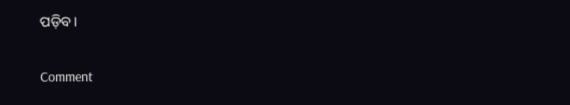ପଡ଼ିବ।

Comment